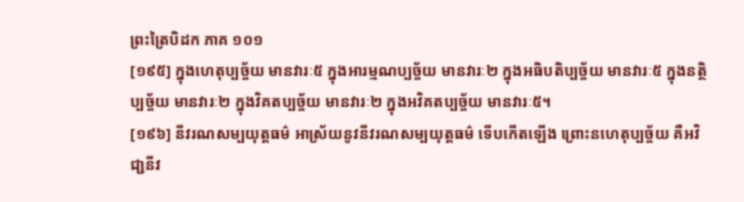ព្រះត្រៃបិដក ភាគ ១០១
[១៩៥] ក្នុងហេតុប្បច្ច័យ មានវារៈ៥ ក្នុងអារម្មណប្បច្ច័យ មានវារៈ២ ក្នុងអធិបតិប្បច្ច័យ មានវារៈ៥ ក្នុងនត្ថិប្បច្ច័យ មានវារៈ២ ក្នុងវិគតប្បច្ច័យ មានវារៈ២ ក្នុងអវិគតប្បច្ច័យ មានវារៈ៥។
[១៩៦] នីវរណសម្បយុត្តធម៌ អាស្រ័យនូវនីវរណសម្បយុត្តធម៌ ទើបកើតឡើង ព្រោះនហេតុប្បច្ច័យ គឺអវិជា្ជនីវ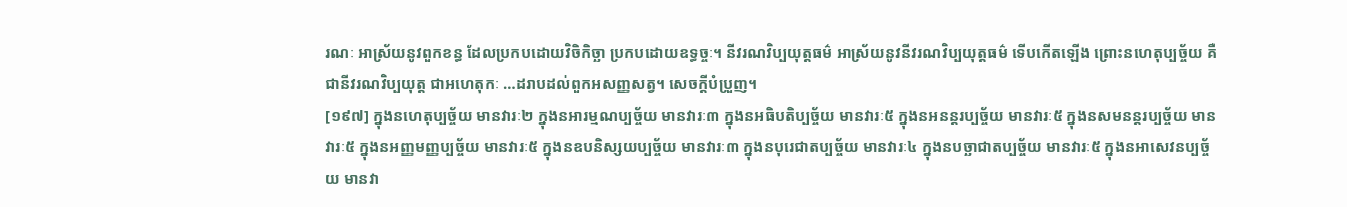រណៈ អាស្រ័យនូវពួកខន្ធ ដែលប្រកបដោយវិចិកិច្ឆា ប្រកបដោយឧទ្ធច្ចៈ។ នីវរណវិប្បយុត្តធម៌ អាស្រ័យនូវនីវរណវិប្បយុត្តធម៌ ទើបកើតឡើង ព្រោះនហេតុប្បច្ច័យ គឺជានីវរណវិប្បយុត្ត ជាអហេតុកៈ …ដរាបដល់ពួកអសញ្ញសត្វ។ សេចក្តីបំប្រួញ។
[១៩៧] ក្នុងនហេតុប្បច្ច័យ មានវារៈ២ ក្នុងនអារម្មណប្បច្ច័យ មានវារៈ៣ ក្នុងនអធិបតិប្បច្ច័យ មានវារៈ៥ ក្នុងនអនន្តរប្បច្ច័យ មានវារៈ៥ ក្នុងនសមនន្តរប្បច្ច័យ មានវារៈ៥ ក្នុងនអញ្ញមញ្ញប្បច្ច័យ មានវារៈ៥ ក្នុងនឧបនិស្សយប្បច្ច័យ មានវារៈ៣ ក្នុងនបុរេជាតប្បច្ច័យ មានវារៈ៤ ក្នុងនបច្ឆាជាតប្បច្ច័យ មានវារៈ៥ ក្នុងនអាសេវនប្បច្ច័យ មានវា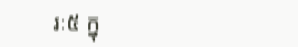រៈ៥ ក្នុ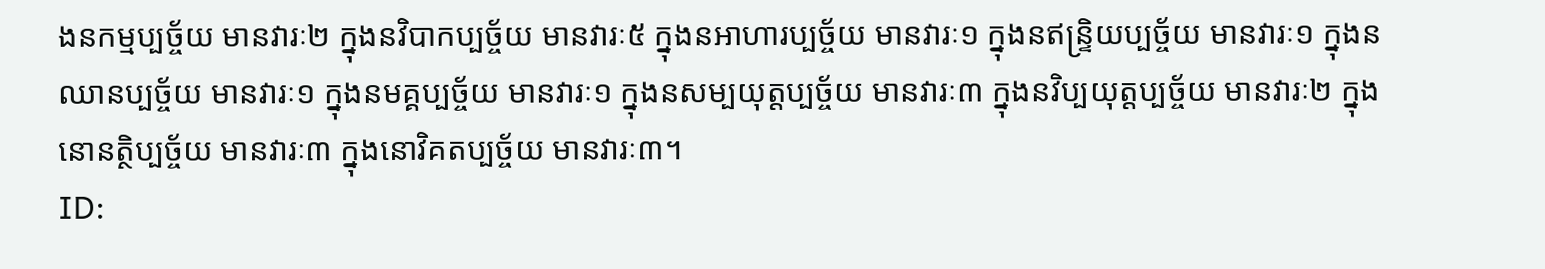ងនកម្មប្បច្ច័យ មានវារៈ២ ក្នុងនវិបាកប្បច្ច័យ មានវារៈ៥ ក្នុងនអាហារប្បច្ច័យ មានវារៈ១ ក្នុងនឥន្រ្ទិយប្បច្ច័យ មានវារៈ១ ក្នុងនឈានប្បច្ច័យ មានវារៈ១ ក្នុងនមគ្គប្បច្ច័យ មានវារៈ១ ក្នុងនសម្បយុត្តប្បច្ច័យ មានវារៈ៣ ក្នុងនវិប្បយុត្តប្បច្ច័យ មានវារៈ២ ក្នុងនោនត្ថិប្បច្ច័យ មានវារៈ៣ ក្នុងនោវិគតប្បច្ច័យ មានវារៈ៣។
ID: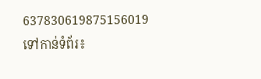637830619875156019
ទៅកាន់ទំព័រ៖